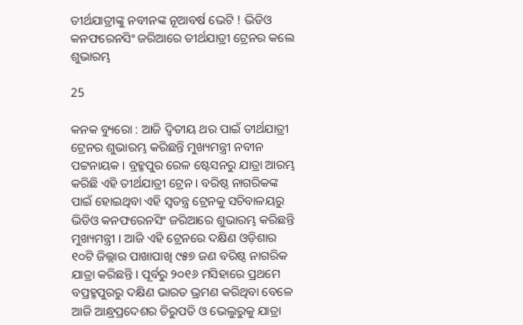ତୀର୍ଥଯାତ୍ରୀଙ୍କୁ ନବୀନଙ୍କ ନୂଆବର୍ଷ ଭେଟି ! ଭିଡିଓ କନଫରେନସିଂ ଜରିଆରେ ତୀର୍ଥଯାତ୍ରୀ ଟ୍ରେନର କଲେ ଶୁଭାରମ୍ଭ

25

କନକ ବ୍ୟୁରୋ : ଆଜି ଦ୍ୱିତୀୟ ଥର ପାଇଁ ତୀର୍ଥଯାତ୍ରୀ ଟ୍ରେନର ଶୁଭାରମ୍ଭ କରିଛନ୍ତି ମୁଖ୍ୟମନ୍ତ୍ରୀ ନବୀନ ପଟ୍ଟନାୟକ । ବ୍ରହ୍ମପୁର ରେଳ ଷ୍ଟେସନରୁ ଯାତ୍ରା ଆରମ୍ଭ କରିଛି ଏହି ତୀର୍ଥଯାତ୍ରୀ ଟ୍ରେନ । ବରିଷ୍ଠ ନାଗରିକଙ୍କ ପାଇଁ ହୋଇଥିବା ଏହି ସ୍ୱତନ୍ତ୍ର ଟ୍ରେନକୁ ସଚିବାଳୟରୁ ଭିଡିଓ କନଫରେନସିଂ ଜରିଆରେ ଶୁଭାରମ୍ଭ କରିଛନ୍ତି ମୁଖ୍ୟମନ୍ତ୍ରୀ । ଆଜି ଏହି ଟ୍ରେନରେ ଦକ୍ଷିଣ ଓଡ଼ିଶାର ୧୦ଟି ଜିଲ୍ଲାର ପାଖାପାଖି ୯୫୭ ଜଣ ବରିଷ୍ଠ ନାଗରିକ ଯାତ୍ରା କରିଛନ୍ତି । ପୂର୍ବରୁ ୨୦୧୬ ମସିହାରେ ପ୍ରଥମେ ବପ୍ରହ୍ମପୁରରୁ ଦକ୍ଷିଣ ଭାରତ ଭ୍ରମଣ କରିଥିବା ବେଳେ ଆଜି ଆନ୍ଧ୍ରପ୍ରଦେଶର ତିରୁପତି ଓ ଭେଲୁରୁକୁ ଯାତ୍ରା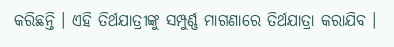କରିଛନ୍ତି । ଏହି ତିର୍ଥଯାତ୍ରୀଙ୍କୁ ସମ୍ପୁର୍ଣ୍ଣ ମାଗଣାରେ ତିର୍ଥଯାତ୍ରା କରାଯିବ ।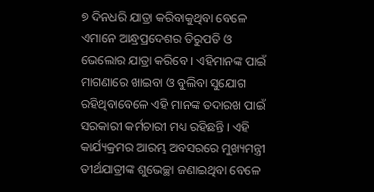୭ ଦିନଧରି ଯାତ୍ରା କରିବାକୁଥିବା ବେଳେ ଏମାନେ ଆନ୍ଧ୍ରପ୍ରଦେଶର ତିରୁପତି ଓ ଭେଲୋର ଯାତ୍ରା କରିବେ । ଏହିମାନଙ୍କ ପାଇଁ ମାଗଣାରେ ଖାଇବା ଓ ବୁଲିବା ସୁଯୋଗ ରହିଥିବାବେଳେ ଏହି ମାନଙ୍କ ତଦାରଖ ପାଇଁ ସରକାରୀ କର୍ମଚାରୀ ମଧ୍ୟ ରହିଛନ୍ତି । ଏହି କାର୍ଯ୍ୟକ୍ରମର ଆରମ୍ଭ ଅବସରରେ ମୁଖ୍ୟମନ୍ତ୍ରୀ ତୀର୍ଥଯାତ୍ରୀଙ୍କ ଶୁଭେଚ୍ଛା ଜଣାଇଥିବା ବେଳେ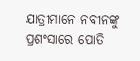ଯାତ୍ରୀମାନେ ନବୀନଙ୍କୁ ପ୍ରଶଂସାରେ ପୋତି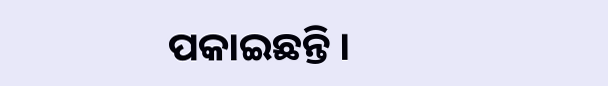ପକାଇଛନ୍ତି ।